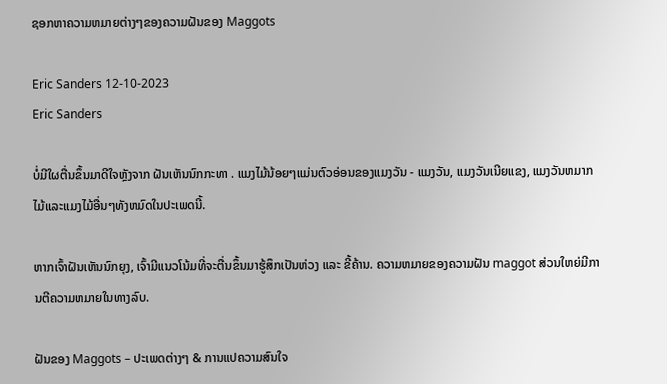ຊອກຫາຄວາມຫມາຍຕ່າງໆຂອງຄວາມຝັນຂອງ Maggots

Eric Sanders 12-10-2023
Eric Sanders

ບໍ່ມີໃຜຕື່ນຂຶ້ນມາດີໃຈຫຼັງຈາກ ຝັນເຫັນນົກກະທາ . ແມງໄມ້ນ້ອຍໆແມ່ນຕົວອ່ອນຂອງແມງວັນ - ແມງວັນ, ແມງວັນເນີຍແຂງ, ແມງວັນຫມາກໄມ້ແລະແມງໄມ້ອື່ນໆທັງຫມົດໃນປະເພດນີ້.

ຫາກເຈົ້າຝັນເຫັນນົກຍຸງ, ເຈົ້າມີແນວໂນ້ມທີ່ຈະຕື່ນຂຶ້ນມາຮູ້ສຶກເປັນຫ່ວງ ແລະ ຂີ້ຄ້ານ. ຄວາມຫມາຍຂອງຄວາມຝັນ maggot ສ່ວນໃຫຍ່ມີການຕີຄວາມຫມາຍໃນທາງລົບ.

ຝັນຂອງ Maggots – ປະເພດຕ່າງໆ & ການແປຄວາມສົນໃຈ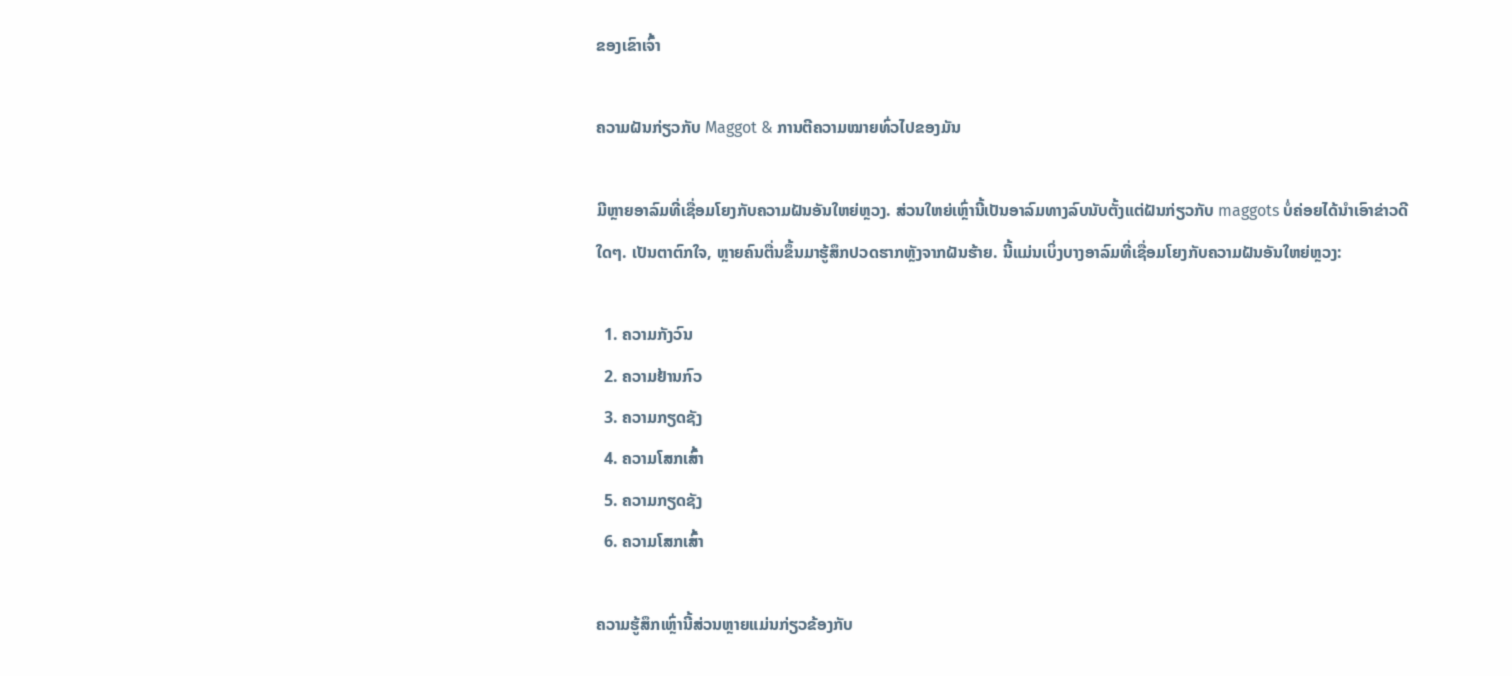ຂອງເຂົາເຈົ້າ

ຄວາມຝັນກ່ຽວກັບ Maggot & ການຕີຄວາມໝາຍທົ່ວໄປຂອງມັນ

ມີຫຼາຍອາລົມທີ່ເຊື່ອມໂຍງກັບຄວາມຝັນອັນໃຫຍ່ຫຼວງ. ສ່ວນໃຫຍ່ເຫຼົ່ານີ້ເປັນອາລົມທາງລົບນັບຕັ້ງແຕ່ຝັນກ່ຽວກັບ maggots ບໍ່ຄ່ອຍໄດ້ນໍາເອົາຂ່າວດີໃດໆ. ເປັນຕາຕົກໃຈ, ຫຼາຍຄົນຕື່ນຂຶ້ນມາຮູ້ສຶກປວດຮາກຫຼັງຈາກຝັນຮ້າຍ. ນີ້ແມ່ນເບິ່ງບາງອາລົມທີ່ເຊື່ອມໂຍງກັບຄວາມຝັນອັນໃຫຍ່ຫຼວງ:

  1. ຄວາມກັງວົນ
  2. ຄວາມຢ້ານກົວ
  3. ຄວາມກຽດຊັງ
  4. ຄວາມໂສກເສົ້າ
  5. ຄວາມກຽດຊັງ
  6. ຄວາມໂສກເສົ້າ

ຄວາມຮູ້ສຶກເຫຼົ່ານີ້ສ່ວນຫຼາຍແມ່ນກ່ຽວຂ້ອງກັບ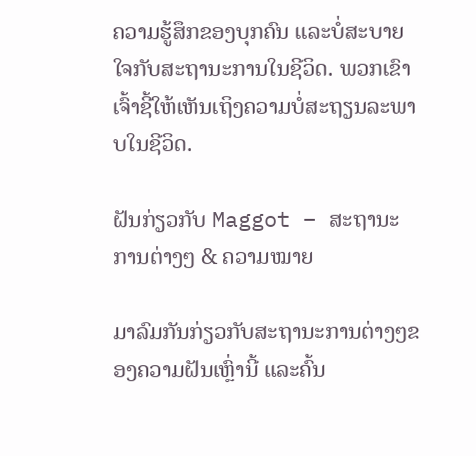ຄວາມຮູ້ສຶກຂອງບຸກຄົນ ແລະບໍ່ສະບາຍໃຈກັບສະຖານະການໃນຊີວິດ. ພວກເຂົາເຈົ້າຊີ້ໃຫ້ເຫັນເຖິງຄວາມບໍ່ສະຖຽນລະພາບໃນຊີວິດ.

ຝັນກ່ຽວກັບ Maggot – ສະຖານະການຕ່າງໆ & ຄວາມໝາຍ

ມາລົມກັນກ່ຽວກັບສະຖານະການຕ່າງໆຂອງຄວາມຝັນເຫຼົ່ານີ້ ແລະຄົ້ນ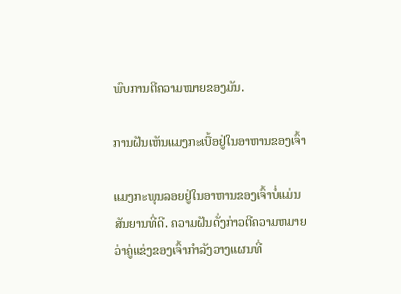ພົບການຕີຄວາມໝາຍຂອງມັນ.

ການຝັນເຫັນແມງກະເບື້ອຢູ່ໃນອາຫານຂອງເຈົ້າ

ແມງກະພຸນລອຍຢູ່ໃນອາຫານຂອງເຈົ້າບໍ່ແມ່ນສັນຍານທີ່ດີ. ຄວາມຝັນດັ່ງກ່າວຕີຄວາມຫມາຍວ່າຄູ່ແຂ່ງຂອງເຈົ້າກໍາລັງວາງແຜນທີ່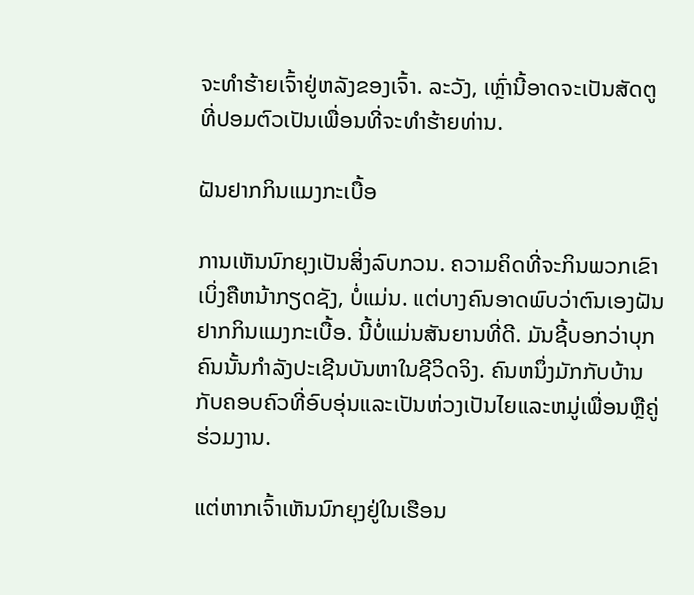ຈະທໍາຮ້າຍເຈົ້າຢູ່ຫລັງຂອງເຈົ້າ. ລະວັງ, ເຫຼົ່ານີ້ອາດຈະເປັນສັດຕູທີ່ປອມຕົວເປັນເພື່ອນທີ່ຈະທໍາຮ້າຍທ່ານ.

ຝັນຢາກກິນແມງກະເບື້ອ

ການເຫັນນົກຍຸງເປັນສິ່ງລົບກວນ. ຄວາມຄິດທີ່ຈະກິນພວກເຂົາເບິ່ງຄືຫນ້າກຽດຊັງ, ບໍ່ແມ່ນ. ແຕ່ບາງຄົນອາດພົບວ່າຕົນເອງຝັນຢາກກິນແມງກະເບື້ອ. ນີ້ບໍ່ແມ່ນສັນຍານທີ່ດີ. ມັນຊີ້ບອກວ່າບຸກຄົນນັ້ນກໍາລັງປະເຊີນບັນຫາໃນຊີວິດຈິງ. ຄົນຫນຶ່ງມັກກັບບ້ານກັບຄອບຄົວທີ່ອົບອຸ່ນແລະເປັນຫ່ວງເປັນໄຍແລະຫມູ່ເພື່ອນຫຼືຄູ່ຮ່ວມງານ.

ແຕ່ຫາກເຈົ້າເຫັນນົກຍຸງຢູ່ໃນເຮືອນ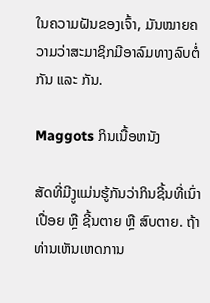ໃນຄວາມຝັນຂອງເຈົ້າ, ມັນໝາຍຄວາມວ່າສະມາຊິກມີອາລົມທາງລົບຕໍ່ກັນ ແລະ ກັນ.

Maggots ກິນເນື້ອຫນັງ

ສັດທີ່ມີງູແມ່ນຮູ້ກັນວ່າກິນຊີ້ນທີ່ເນົ່າເປື່ອຍ ຫຼື ຊີ້ນຕາຍ ຫຼື ສົບຕາຍ. ຖ້າທ່ານເຫັນເຫດການ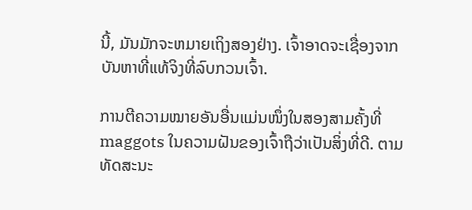ນີ້, ມັນມັກຈະຫມາຍເຖິງສອງຢ່າງ. ເຈົ້າອາດຈະເຊື່ອງຈາກບັນຫາທີ່ແທ້ຈິງທີ່ລົບກວນເຈົ້າ.

ການຕີຄວາມໝາຍອັນອື່ນແມ່ນໜຶ່ງໃນສອງສາມຄັ້ງທີ່ maggots ໃນຄວາມຝັນຂອງເຈົ້າຖືວ່າເປັນສິ່ງທີ່ດີ. ຕາມທັດສະນະ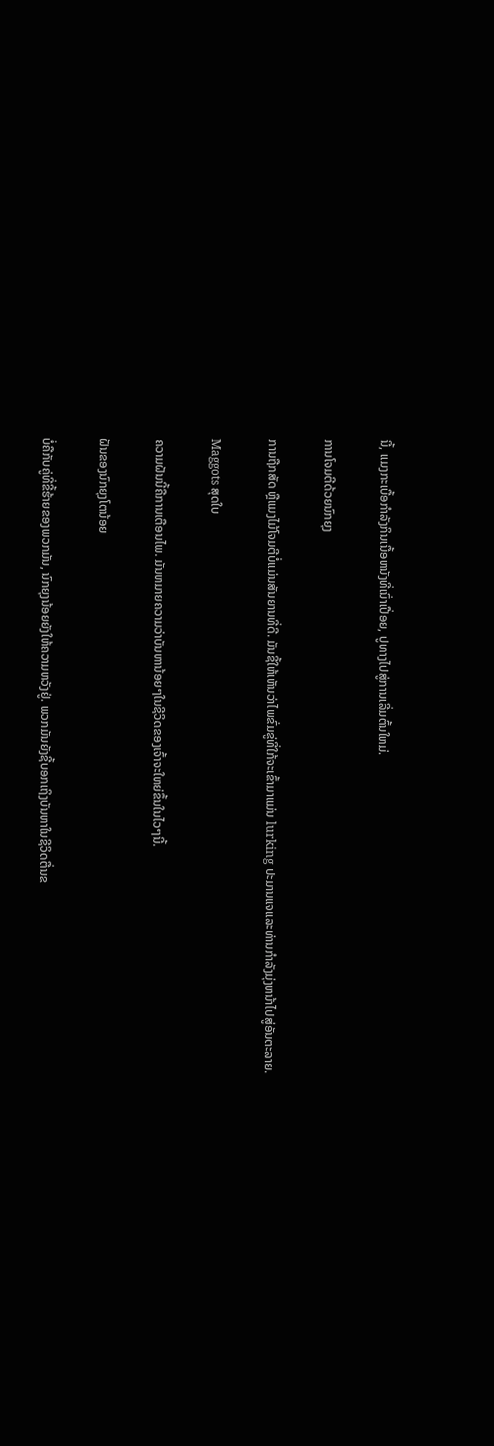ນີ້, ແມງກະເບື້ອກໍາລັງກິນເນື້ອຫນັງທີ່ເນົ່າເປື່ອຍ, ປູທາງໄປສູ່ການເລີ່ມຕົ້ນໃຫມ່.

ການໂຈມຕີດ້ວຍນົກຍຸງ

ການຖືກສັດ ຫຼືແມງໄມ້ໂຈມຕີບໍ່ແມ່ນສັນຍານທີ່ດີ. ມັນຊີ້ໃຫ້ເຫັນວ່າໄພຂົ່ມຂູ່ທີ່ໃກ້ຈະເຂົ້າມາແມ່ນ lurking ປະມານແຈແລະທ່ານກໍາລັງມຸ່ງຫນ້າໄປສູ່ອັນຕະລາຍ.

Maggots ສຸດໃບ

ຄວາມຝັນນີ້ຄືການເຕືອນໄພ. ມັນຫມາຍຄວາມວ່າບັນຫານ້ອຍໆໃນຊີວິດຂອງເຈົ້າຈະໃຫຍ່ຂຶ້ນໃນໄວໆນີ້.

ຝັນຂອງນົກຍຸງໂຕນ້ອຍ

ບໍ່ຄືກັບຄູ່ທີ່ຂີ້ຮ້າຍຂອງພວກມັນ, ນົກຍຸງນ້ອຍຍັງໃຫ້ຄວາມຫວັງຢູ່. ພວກມັນຍັງຊີ້ບອກເຖິງບັນຫາໃນຊີວິດຕື່ນຂ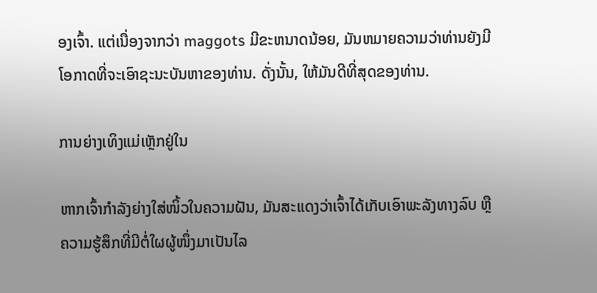ອງເຈົ້າ. ແຕ່ເນື່ອງຈາກວ່າ maggots ມີຂະຫນາດນ້ອຍ, ມັນຫມາຍຄວາມວ່າທ່ານຍັງມີໂອກາດທີ່ຈະເອົາຊະນະບັນຫາຂອງທ່ານ. ດັ່ງນັ້ນ, ໃຫ້ມັນດີທີ່ສຸດຂອງທ່ານ.

ການຍ່າງເທິງແມ່ເຫຼັກຢູ່ໃນ

ຫາກເຈົ້າກຳລັງຍ່າງໃສ່ໜິ້ວໃນຄວາມຝັນ, ມັນສະແດງວ່າເຈົ້າໄດ້ເກັບເອົາພະລັງທາງລົບ ຫຼື ຄວາມຮູ້ສຶກທີ່ມີຕໍ່ໃຜຜູ້ໜຶ່ງມາເປັນໄລ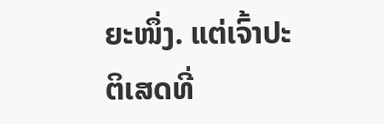ຍະໜຶ່ງ. ແຕ່ເຈົ້າປະຕິເສດທີ່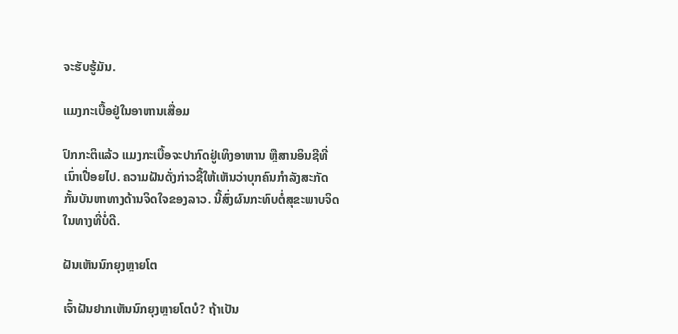ຈະຮັບຮູ້ມັນ.

ແມງກະເບື້ອຢູ່ໃນອາຫານເສື່ອມ

ປົກກະຕິແລ້ວ ແມງກະເບື້ອຈະປາກົດຢູ່ເທິງອາຫານ ຫຼືສານອິນຊີທີ່ເນົ່າເປື່ອຍໄປ. ຄວາມຝັນດັ່ງກ່າວຊີ້ໃຫ້ເຫັນວ່າບຸກຄົນກໍາລັງສະກັດກັ້ນບັນຫາທາງດ້ານຈິດໃຈຂອງລາວ. ນີ້ສົ່ງຜົນກະທົບຕໍ່ສຸຂະພາບຈິດໃນທາງທີ່ບໍ່ດີ.

ຝັນເຫັນນົກຍຸງຫຼາຍໂຕ

ເຈົ້າຝັນຢາກເຫັນນົກຍຸງຫຼາຍໂຕບໍ? ຖ້າເປັນ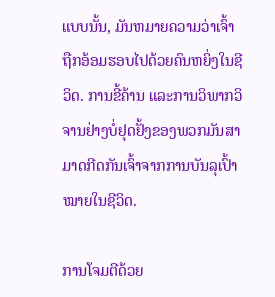ແບບນັ້ນ, ມັນຫມາຍຄວາມວ່າເຈົ້າຖືກອ້ອມຮອບໄປດ້ວຍຄົນຫຍິ່ງໃນຊີວິດ. ການຂີ້ຄ້ານ ແລະການວິພາກວິຈານຢ່າງບໍ່ຢຸດຢັ້ງຂອງພວກມັນສາມາດກີດກັນເຈົ້າຈາກການບັນລຸເປົ້າໝາຍໃນຊີວິດ.

ການໂຈມຕີດ້ວຍ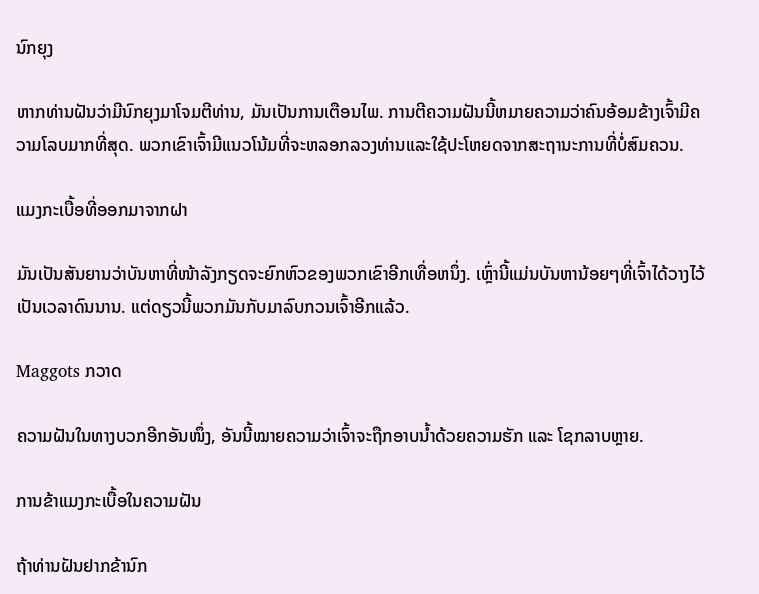ນົກຍຸງ

ຫາກທ່ານຝັນວ່າມີນົກຍຸງມາໂຈມຕີທ່ານ, ມັນເປັນການເຕືອນໄພ. ການຕີຄວາມຝັນນີ້ຫມາຍຄວາມວ່າຄົນອ້ອມຂ້າງເຈົ້າມີຄວາມໂລບມາກທີ່ສຸດ. ພວກເຂົາເຈົ້າມີແນວໂນ້ມທີ່ຈະຫລອກລວງທ່ານແລະໃຊ້ປະໂຫຍດຈາກສະຖານະການທີ່ບໍ່ສົມຄວນ.

ແມງກະເບື້ອທີ່ອອກມາຈາກຝາ

ມັນເປັນສັນຍານວ່າບັນຫາທີ່ໜ້າລັງກຽດຈະຍົກຫົວຂອງພວກເຂົາອີກເທື່ອຫນຶ່ງ. ເຫຼົ່ານີ້ແມ່ນບັນຫານ້ອຍໆທີ່ເຈົ້າໄດ້ວາງໄວ້ເປັນເວລາດົນນານ. ແຕ່ດຽວນີ້ພວກມັນກັບມາລົບກວນເຈົ້າອີກແລ້ວ.

Maggots ກວາດ

ຄວາມຝັນໃນທາງບວກອີກອັນໜຶ່ງ, ອັນນີ້ໝາຍຄວາມວ່າເຈົ້າຈະຖືກອາບນ້ຳດ້ວຍຄວາມຮັກ ແລະ ໂຊກລາບຫຼາຍ.

ການຂ້າແມງກະເບື້ອໃນຄວາມຝັນ

ຖ້າທ່ານຝັນຢາກຂ້ານົກ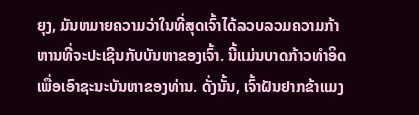ຍຸງ, ມັນຫມາຍຄວາມວ່າໃນທີ່ສຸດເຈົ້າໄດ້ລວບລວມຄວາມກ້າຫານທີ່ຈະປະເຊີນກັບບັນຫາຂອງເຈົ້າ. ນີ້ແມ່ນບາດກ້າວທໍາອິດເພື່ອເອົາຊະນະບັນຫາຂອງທ່ານ. ດັ່ງນັ້ນ, ເຈົ້າຝັນຢາກຂ້າແມງ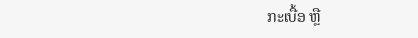ກະເບື້ອ ຫຼື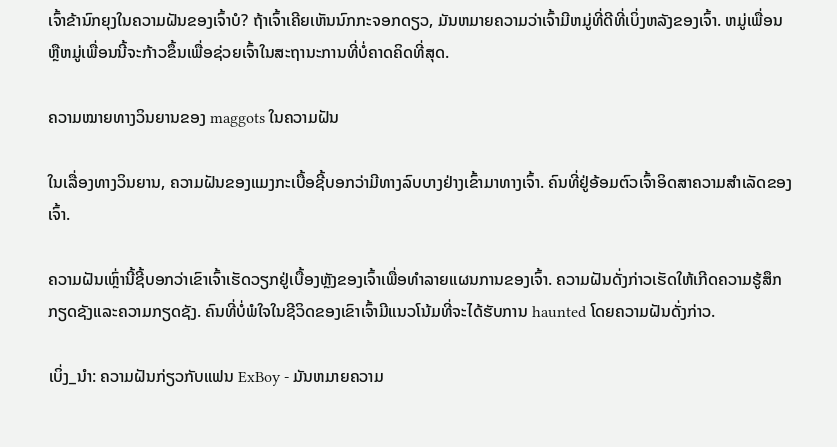ເຈົ້າຂ້ານົກຍຸງໃນຄວາມຝັນຂອງເຈົ້າບໍ? ຖ້າເຈົ້າເຄີຍເຫັນນົກກະຈອກດຽວ, ມັນຫມາຍຄວາມວ່າເຈົ້າມີຫມູ່ທີ່ດີທີ່ເບິ່ງຫລັງຂອງເຈົ້າ. ຫມູ່ເພື່ອນຫຼືຫມູ່ເພື່ອນນີ້ຈະກ້າວຂຶ້ນເພື່ອຊ່ວຍເຈົ້າໃນສະຖານະການທີ່ບໍ່ຄາດຄິດທີ່ສຸດ.

ຄວາມໝາຍທາງວິນຍານຂອງ maggots ໃນຄວາມຝັນ

ໃນເລື່ອງທາງວິນຍານ, ຄວາມຝັນຂອງແມງກະເບື້ອຊີ້ບອກວ່າມີທາງລົບບາງຢ່າງເຂົ້າມາທາງເຈົ້າ. ຄົນທີ່ຢູ່ອ້ອມຕົວເຈົ້າອິດສາຄວາມສຳເລັດຂອງເຈົ້າ.

ຄວາມຝັນເຫຼົ່ານີ້ຊີ້ບອກວ່າເຂົາເຈົ້າເຮັດວຽກຢູ່ເບື້ອງຫຼັງຂອງເຈົ້າເພື່ອທຳລາຍແຜນການຂອງເຈົ້າ. ຄວາມຝັນດັ່ງກ່າວເຮັດໃຫ້ເກີດຄວາມຮູ້ສຶກກຽດຊັງແລະຄວາມກຽດຊັງ. ຄົນທີ່ບໍ່ພໍໃຈໃນຊີວິດຂອງເຂົາເຈົ້າມີແນວໂນ້ມທີ່ຈະໄດ້ຮັບການ haunted ໂດຍຄວາມຝັນດັ່ງກ່າວ.

ເບິ່ງ_ນຳ: ຄວາມຝັນກ່ຽວກັບແຟນ ExBoy - ມັນຫມາຍຄວາມ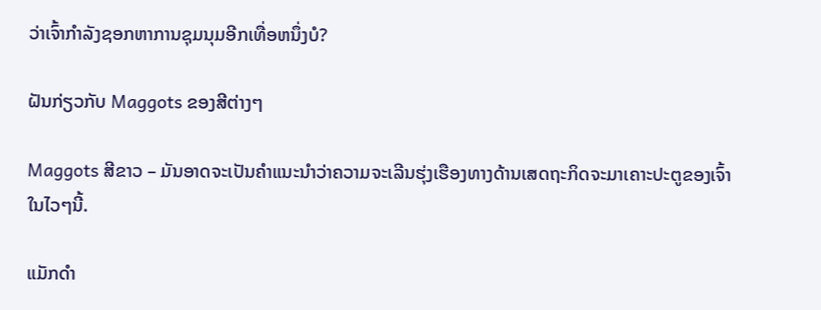ວ່າເຈົ້າກໍາລັງຊອກຫາການຊຸມນຸມອີກເທື່ອຫນຶ່ງບໍ?

ຝັນກ່ຽວກັບ Maggots ຂອງສີຕ່າງໆ

Maggots ສີຂາວ – ມັນອາດຈະເປັນຄໍາແນະນໍາວ່າຄວາມຈະເລີນຮຸ່ງເຮືອງທາງດ້ານເສດຖະກິດຈະມາເຄາະປະຕູຂອງເຈົ້າໃນໄວໆນີ້.

ແມັກດຳ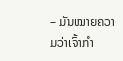– ມັນໝາຍຄວາມວ່າເຈົ້າກຳ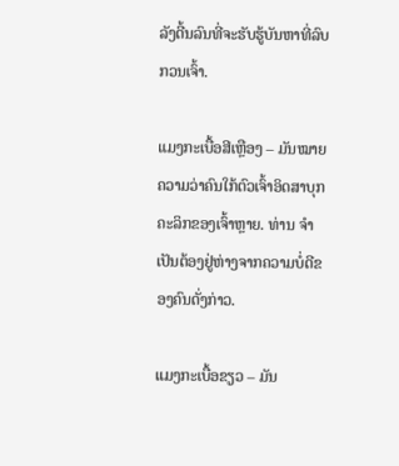ລັງດີ້ນລົນທີ່ຈະຮັບຮູ້ບັນຫາທີ່ລົບກວນເຈົ້າ.

ແມງກະເບື້ອສີເຫຼືອງ – ມັນໝາຍຄວາມວ່າຄົນໃກ້ຕົວເຈົ້າອິດສາບຸກຄະລິກຂອງເຈົ້າຫຼາຍ. ທ່ານ ຈຳ ເປັນຕ້ອງຢູ່ຫ່າງຈາກຄວາມບໍ່ດີຂອງຄົນດັ່ງກ່າວ.

ແມງກະເບື້ອຂຽວ – ມັນ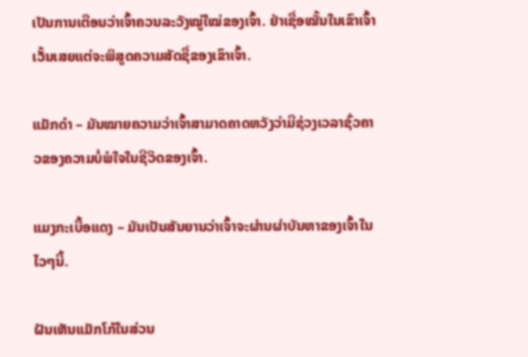ເປັນການເຕືອນວ່າເຈົ້າຄວນລະວັງໝູ່ໃໝ່ຂອງເຈົ້າ. ຢ່າເຊື່ອໝັ້ນໃນເຂົາເຈົ້າເວັ້ນເສຍແຕ່ຈະພິສູດຄວາມສັດຊື່ຂອງເຂົາເຈົ້າ.

ແມັກດຳ – ມັນໝາຍຄວາມວ່າເຈົ້າສາມາດຄາດຫວັງວ່າມີຊ່ວງເວລາຊົ່ວຄາວຂອງຄວາມບໍ່ພໍໃຈໃນຊີວິດຂອງເຈົ້າ.

ແມງກະເບື້ອແດງ – ມັນເປັນສັນຍານວ່າເຈົ້າຈະຜ່ານຜ່າບັນຫາຂອງເຈົ້າໃນໄວໆນີ້.

ຝັນເຫັນແມັກໂກ້ໃນສ່ວນ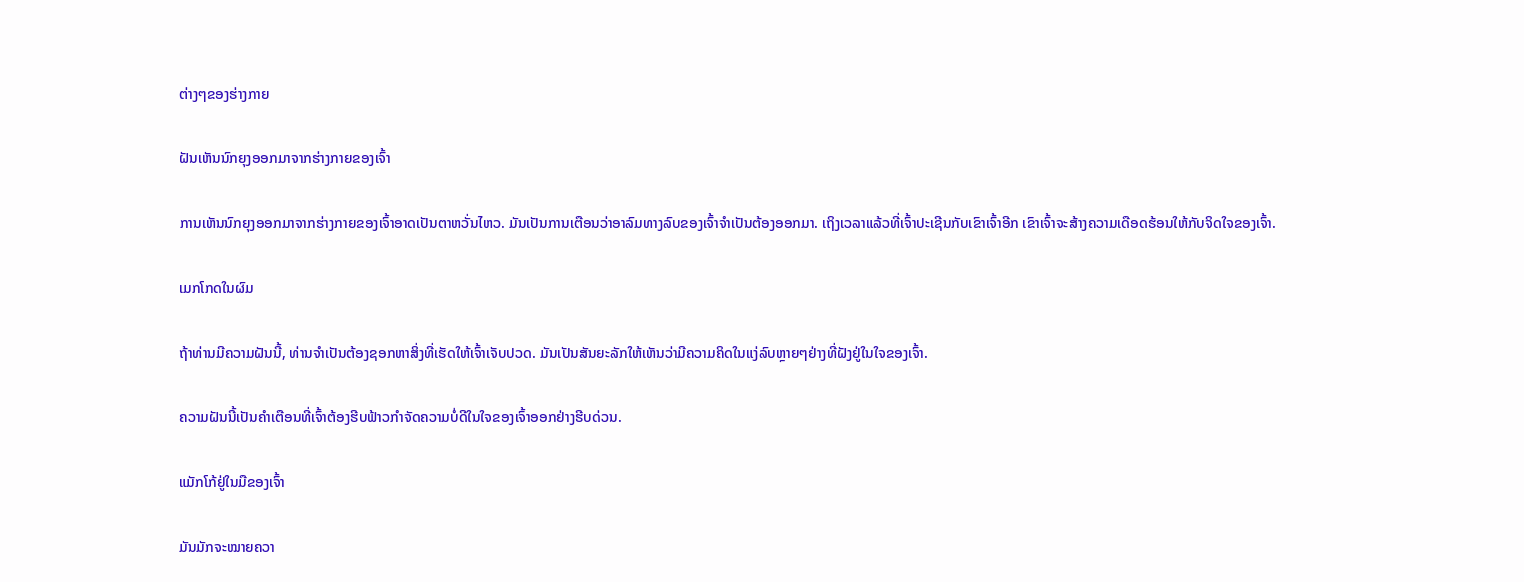ຕ່າງໆຂອງຮ່າງກາຍ

ຝັນເຫັນນົກຍຸງອອກມາຈາກຮ່າງກາຍຂອງເຈົ້າ

ການເຫັນນົກຍຸງອອກມາຈາກຮ່າງກາຍຂອງເຈົ້າອາດເປັນຕາຫວັ່ນໄຫວ. ມັນເປັນການເຕືອນວ່າອາລົມທາງລົບຂອງເຈົ້າຈໍາເປັນຕ້ອງອອກມາ. ເຖິງເວລາແລ້ວທີ່ເຈົ້າປະເຊີນກັບເຂົາເຈົ້າອີກ ເຂົາເຈົ້າຈະສ້າງຄວາມເດືອດຮ້ອນໃຫ້ກັບຈິດໃຈຂອງເຈົ້າ.

ເມກໂກດໃນຜົມ

ຖ້າທ່ານມີຄວາມຝັນນີ້, ທ່ານຈໍາເປັນຕ້ອງຊອກຫາສິ່ງທີ່ເຮັດໃຫ້ເຈົ້າເຈັບປວດ. ມັນເປັນສັນຍະລັກໃຫ້ເຫັນວ່າມີຄວາມຄິດໃນແງ່ລົບຫຼາຍໆຢ່າງທີ່ຝັງຢູ່ໃນໃຈຂອງເຈົ້າ.

ຄວາມຝັນນີ້ເປັນຄຳເຕືອນທີ່ເຈົ້າຕ້ອງຮີບຟ້າວກໍາຈັດຄວາມບໍ່ດີໃນໃຈຂອງເຈົ້າອອກຢ່າງຮີບດ່ວນ.

ແມັກໂກ້ຢູ່ໃນມືຂອງເຈົ້າ

ມັນມັກຈະໝາຍຄວາ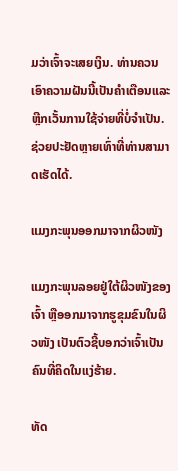ມວ່າເຈົ້າຈະເສຍເງິນ. ທ່ານຄວນເອົາຄວາມຝັນນີ້ເປັນຄໍາເຕືອນແລະຫຼີກເວັ້ນການໃຊ້ຈ່າຍທີ່ບໍ່ຈໍາເປັນ. ຊ່ວຍປະຢັດຫຼາຍເທົ່າທີ່ທ່ານສາມາດເຮັດໄດ້.

ແມງກະພຸນອອກມາຈາກຜິວໜັງ

ແມງກະພຸນລອຍຢູ່ໃຕ້ຜິວໜັງຂອງເຈົ້າ ຫຼືອອກມາຈາກຮູຂຸມຂົນໃນຜິວໜັງ ເປັນຕົວຊີ້ບອກວ່າເຈົ້າເປັນຄົນທີ່ຄິດໃນແງ່ຮ້າຍ.

ທັດ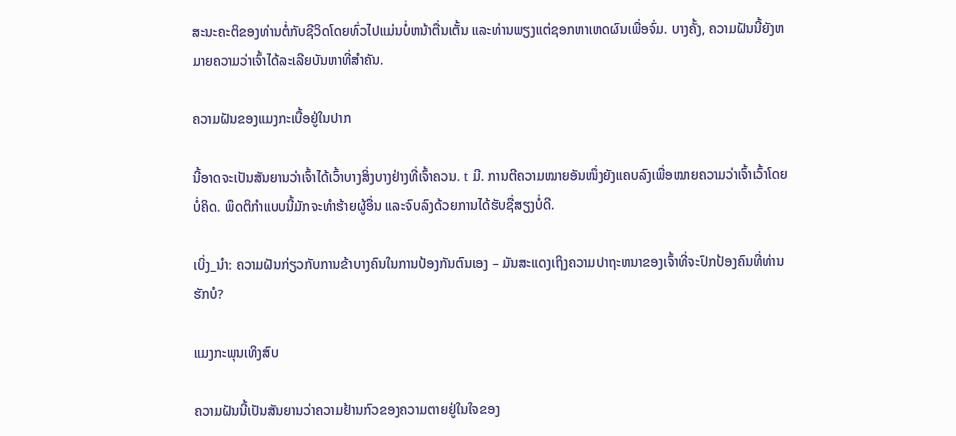ສະນະຄະຕິຂອງທ່ານຕໍ່ກັບຊີວິດໂດຍທົ່ວໄປແມ່ນບໍ່ຫນ້າຕື່ນເຕັ້ນ ແລະທ່ານພຽງແຕ່ຊອກຫາເຫດຜົນເພື່ອຈົ່ມ. ບາງຄັ້ງ, ຄວາມຝັນນີ້ຍັງຫມາຍຄວາມວ່າເຈົ້າໄດ້ລະເລີຍບັນຫາທີ່ສໍາຄັນ.

ຄວາມຝັນຂອງແມງກະເບື້ອຢູ່ໃນປາກ

ນີ້ອາດຈະເປັນສັນຍານວ່າເຈົ້າໄດ້ເວົ້າບາງສິ່ງບາງຢ່າງທີ່ເຈົ້າຄວນ. t ມີ. ການຕີຄວາມໝາຍອັນໜຶ່ງຍັງແຄບລົງເພື່ອໝາຍຄວາມວ່າເຈົ້າເວົ້າໂດຍບໍ່ຄິດ. ພຶດຕິກຳແບບນີ້ມັກຈະທຳຮ້າຍຜູ້ອື່ນ ແລະຈົບລົງດ້ວຍການໄດ້ຮັບຊື່ສຽງບໍ່ດີ.

ເບິ່ງ_ນຳ: ຄວາມຝັນກ່ຽວກັບການຂ້າບາງຄົນໃນການປ້ອງກັນຕົນເອງ – ມັນສະແດງເຖິງຄວາມປາຖະຫນາຂອງເຈົ້າທີ່ຈະປົກປ້ອງຄົນທີ່ທ່ານຮັກບໍ?

ແມງກະພຸນເທິງສົບ

ຄວາມຝັນນີ້ເປັນສັນຍານວ່າຄວາມຢ້ານກົວຂອງຄວາມຕາຍຢູ່ໃນໃຈຂອງ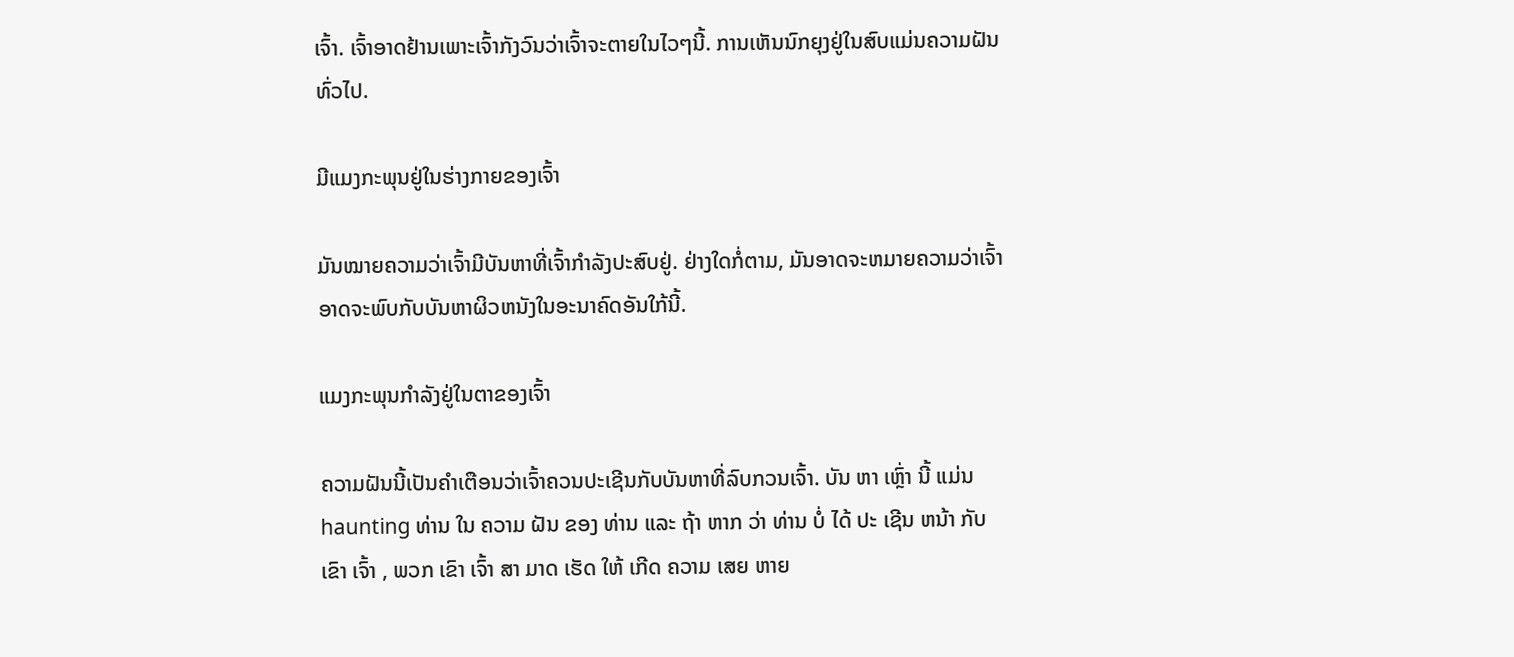ເຈົ້າ. ເຈົ້າອາດຢ້ານເພາະເຈົ້າກັງວົນວ່າເຈົ້າຈະຕາຍໃນໄວໆນີ້. ການເຫັນນົກຍຸງຢູ່ໃນສົບແມ່ນຄວາມຝັນທົ່ວໄປ.

ມີແມງກະພຸນຢູ່ໃນຮ່າງກາຍຂອງເຈົ້າ

ມັນໝາຍຄວາມວ່າເຈົ້າມີບັນຫາທີ່ເຈົ້າກຳລັງປະສົບຢູ່. ຢ່າງໃດກໍ່ຕາມ, ມັນອາດຈະຫມາຍຄວາມວ່າເຈົ້າອາດຈະພົບກັບບັນຫາຜິວຫນັງໃນອະນາຄົດອັນໃກ້ນີ້.

ແມງກະພຸນກຳລັງຢູ່ໃນຕາຂອງເຈົ້າ

ຄວາມຝັນນີ້ເປັນຄຳເຕືອນວ່າເຈົ້າຄວນປະເຊີນກັບບັນຫາທີ່ລົບກວນເຈົ້າ. ບັນ ຫາ ເຫຼົ່າ ນີ້ ແມ່ນ haunting ທ່ານ ໃນ ຄວາມ ຝັນ ຂອງ ທ່ານ ແລະ ຖ້າ ຫາກ ວ່າ ທ່ານ ບໍ່ ໄດ້ ປະ ເຊີນ ຫນ້າ ກັບ ເຂົາ ເຈົ້າ , ພວກ ເຂົາ ເຈົ້າ ສາ ມາດ ເຮັດ ໃຫ້ ເກີດ ຄວາມ ເສຍ ຫາຍ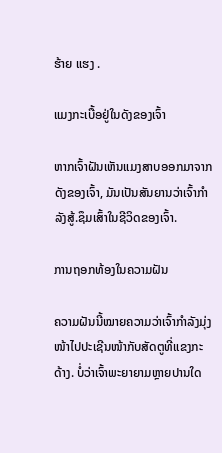ຮ້າຍ ແຮງ .

ແມງກະເບື້ອຢູ່ໃນດັງຂອງເຈົ້າ

ຫາກເຈົ້າຝັນເຫັນແມງສາບອອກມາຈາກດັງຂອງເຈົ້າ, ມັນເປັນສັນຍານວ່າເຈົ້າກຳລັງສູ້.ຊຶມເສົ້າໃນຊີວິດຂອງເຈົ້າ.

ການຖອກທ້ອງໃນຄວາມຝັນ

ຄວາມຝັນນີ້ໝາຍຄວາມວ່າເຈົ້າກຳລັງມຸ່ງໜ້າໄປປະເຊີນໜ້າກັບສັດຕູທີ່ແຂງກະດ້າງ. ບໍ່ວ່າເຈົ້າພະຍາຍາມຫຼາຍປານໃດ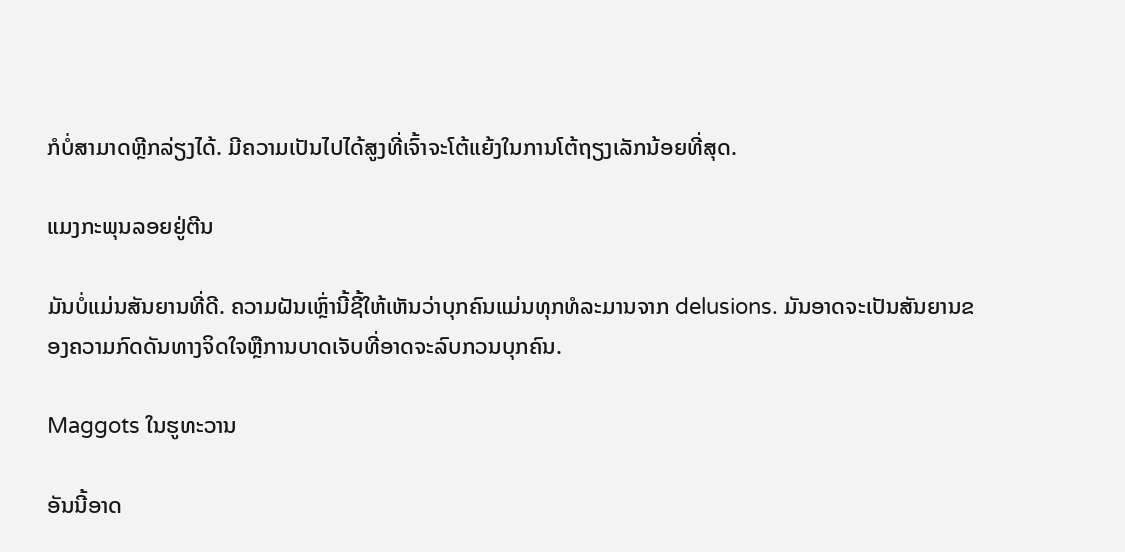ກໍບໍ່ສາມາດຫຼີກລ່ຽງໄດ້. ມີຄວາມເປັນໄປໄດ້ສູງທີ່ເຈົ້າຈະໂຕ້ແຍ້ງໃນການໂຕ້ຖຽງເລັກນ້ອຍທີ່ສຸດ.

ແມງກະພຸນລອຍຢູ່ຕີນ

ມັນບໍ່ແມ່ນສັນຍານທີ່ດີ. ຄວາມຝັນເຫຼົ່ານີ້ຊີ້ໃຫ້ເຫັນວ່າບຸກຄົນແມ່ນທຸກທໍລະມານຈາກ delusions. ມັນອາດຈະເປັນສັນຍານຂອງຄວາມກົດດັນທາງຈິດໃຈຫຼືການບາດເຈັບທີ່ອາດຈະລົບກວນບຸກຄົນ.

Maggots ໃນຮູທະວານ

ອັນນີ້ອາດ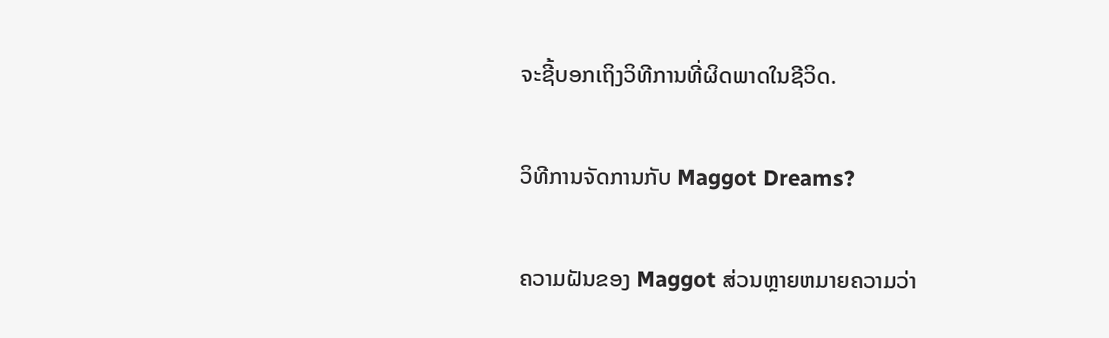ຈະຊີ້ບອກເຖິງວິທີການທີ່ຜິດພາດໃນຊີວິດ.

ວິທີການຈັດການກັບ Maggot Dreams?

ຄວາມຝັນຂອງ Maggot ສ່ວນຫຼາຍຫມາຍຄວາມວ່າ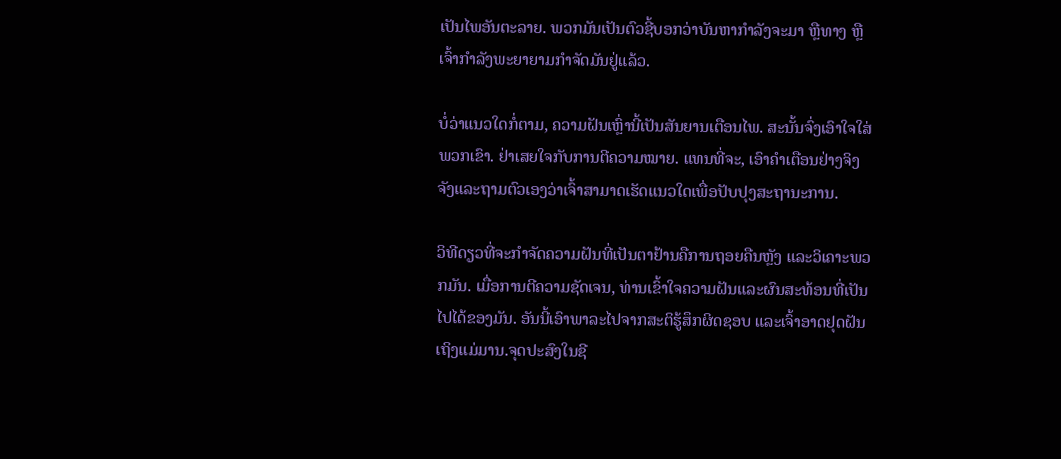ເປັນໄພອັນຕະລາຍ. ພວກມັນເປັນຕົວຊີ້ບອກວ່າບັນຫາກຳລັງຈະມາ ຫຼືທາງ ຫຼືເຈົ້າກຳລັງພະຍາຍາມກຳຈັດມັນຢູ່ແລ້ວ.

ບໍ່ວ່າແນວໃດກໍ່ຕາມ, ຄວາມຝັນເຫຼົ່ານີ້ເປັນສັນຍານເຕືອນໄພ. ສະນັ້ນຈົ່ງເອົາໃຈໃສ່ພວກເຂົາ. ຢ່າເສຍໃຈກັບການຕີຄວາມໝາຍ. ແທນທີ່ຈະ, ເອົາຄໍາເຕືອນຢ່າງຈິງຈັງແລະຖາມຕົວເອງວ່າເຈົ້າສາມາດເຮັດແນວໃດເພື່ອປັບປຸງສະຖານະການ.

ວິທີດຽວທີ່ຈະກຳຈັດຄວາມຝັນທີ່ເປັນຕາຢ້ານຄືການຖອຍຄືນຫຼັງ ແລະວິເຄາະພວກມັນ. ເມື່ອການຕີຄວາມຊັດເຈນ, ທ່ານເຂົ້າໃຈຄວາມຝັນແລະຜົນສະທ້ອນທີ່ເປັນໄປໄດ້ຂອງມັນ. ອັນນີ້ເອົາພາລະໄປຈາກສະຕິຮູ້ສຶກຜິດຊອບ ແລະເຈົ້າອາດຢຸດຝັນເຖິງແມ່ມານ.ຈຸດປະສົງໃນຊີ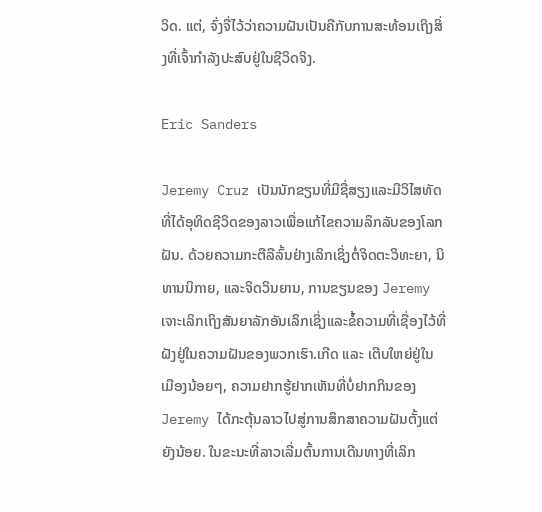ວິດ. ແຕ່, ຈົ່ງຈື່ໄວ້ວ່າຄວາມຝັນເປັນຄືກັບການສະທ້ອນເຖິງສິ່ງທີ່ເຈົ້າກໍາລັງປະສົບຢູ່ໃນຊີວິດຈິງ.

Eric Sanders

Jeremy Cruz ເປັນນັກຂຽນທີ່ມີຊື່ສຽງແລະມີວິໄສທັດທີ່ໄດ້ອຸທິດຊີວິດຂອງລາວເພື່ອແກ້ໄຂຄວາມລຶກລັບຂອງໂລກຝັນ. ດ້ວຍຄວາມກະຕືລືລົ້ນຢ່າງເລິກເຊິ່ງຕໍ່ຈິດຕະວິທະຍາ, ນິທານນິກາຍ, ແລະຈິດວິນຍານ, ການຂຽນຂອງ Jeremy ເຈາະເລິກເຖິງສັນຍາລັກອັນເລິກເຊິ່ງແລະຂໍ້ຄວາມທີ່ເຊື່ອງໄວ້ທີ່ຝັງຢູ່ໃນຄວາມຝັນຂອງພວກເຮົາ.ເກີດ ແລະ ເຕີບໃຫຍ່ຢູ່ໃນເມືອງນ້ອຍໆ, ຄວາມຢາກຮູ້ຢາກເຫັນທີ່ບໍ່ຢາກກິນຂອງ Jeremy ໄດ້ກະຕຸ້ນລາວໄປສູ່ການສຶກສາຄວາມຝັນຕັ້ງແຕ່ຍັງນ້ອຍ. ໃນຂະນະທີ່ລາວເລີ່ມຕົ້ນການເດີນທາງທີ່ເລິກ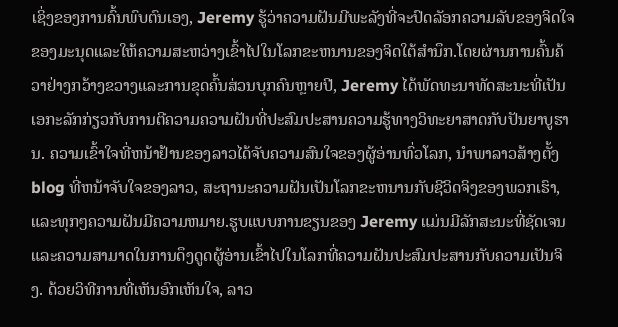ເຊິ່ງຂອງການຄົ້ນພົບຕົນເອງ, Jeremy ຮູ້ວ່າຄວາມຝັນມີພະລັງທີ່ຈະປົດລັອກຄວາມລັບຂອງຈິດໃຈຂອງມະນຸດແລະໃຫ້ຄວາມສະຫວ່າງເຂົ້າໄປໃນໂລກຂະຫນານຂອງຈິດໃຕ້ສໍານຶກ.ໂດຍຜ່ານການຄົ້ນຄ້ວາຢ່າງກວ້າງຂວາງແລະການຂຸດຄົ້ນສ່ວນບຸກຄົນຫຼາຍປີ, Jeremy ໄດ້ພັດທະນາທັດສະນະທີ່ເປັນເອກະລັກກ່ຽວກັບການຕີຄວາມຄວາມຝັນທີ່ປະສົມປະສານຄວາມຮູ້ທາງວິທະຍາສາດກັບປັນຍາບູຮານ. ຄວາມເຂົ້າໃຈທີ່ຫນ້າຢ້ານຂອງລາວໄດ້ຈັບຄວາມສົນໃຈຂອງຜູ້ອ່ານທົ່ວໂລກ, ນໍາພາລາວສ້າງຕັ້ງ blog ທີ່ຫນ້າຈັບໃຈຂອງລາວ, ສະຖານະຄວາມຝັນເປັນໂລກຂະຫນານກັບຊີວິດຈິງຂອງພວກເຮົາ, ແລະທຸກໆຄວາມຝັນມີຄວາມຫມາຍ.ຮູບແບບການຂຽນຂອງ Jeremy ແມ່ນມີລັກສະນະທີ່ຊັດເຈນແລະຄວາມສາມາດໃນການດຶງດູດຜູ້ອ່ານເຂົ້າໄປໃນໂລກທີ່ຄວາມຝັນປະສົມປະສານກັບຄວາມເປັນຈິງ. ດ້ວຍວິທີການທີ່ເຫັນອົກເຫັນໃຈ, ລາວ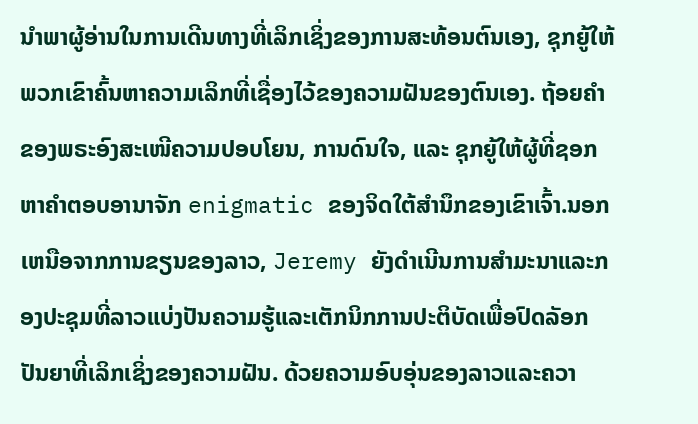ນໍາພາຜູ້ອ່ານໃນການເດີນທາງທີ່ເລິກເຊິ່ງຂອງການສະທ້ອນຕົນເອງ, ຊຸກຍູ້ໃຫ້ພວກເຂົາຄົ້ນຫາຄວາມເລິກທີ່ເຊື່ອງໄວ້ຂອງຄວາມຝັນຂອງຕົນເອງ. ຖ້ອຍຄຳຂອງພຣະອົງສະເໜີຄວາມປອບໂຍນ, ການດົນໃຈ, ແລະ ຊຸກຍູ້ໃຫ້ຜູ້ທີ່ຊອກຫາຄຳຕອບອານາຈັກ enigmatic ຂອງຈິດໃຕ້ສໍານຶກຂອງເຂົາເຈົ້າ.ນອກເຫນືອຈາກການຂຽນຂອງລາວ, Jeremy ຍັງດໍາເນີນການສໍາມະນາແລະກອງປະຊຸມທີ່ລາວແບ່ງປັນຄວາມຮູ້ແລະເຕັກນິກການປະຕິບັດເພື່ອປົດລັອກປັນຍາທີ່ເລິກເຊິ່ງຂອງຄວາມຝັນ. ດ້ວຍຄວາມອົບອຸ່ນຂອງລາວແລະຄວາ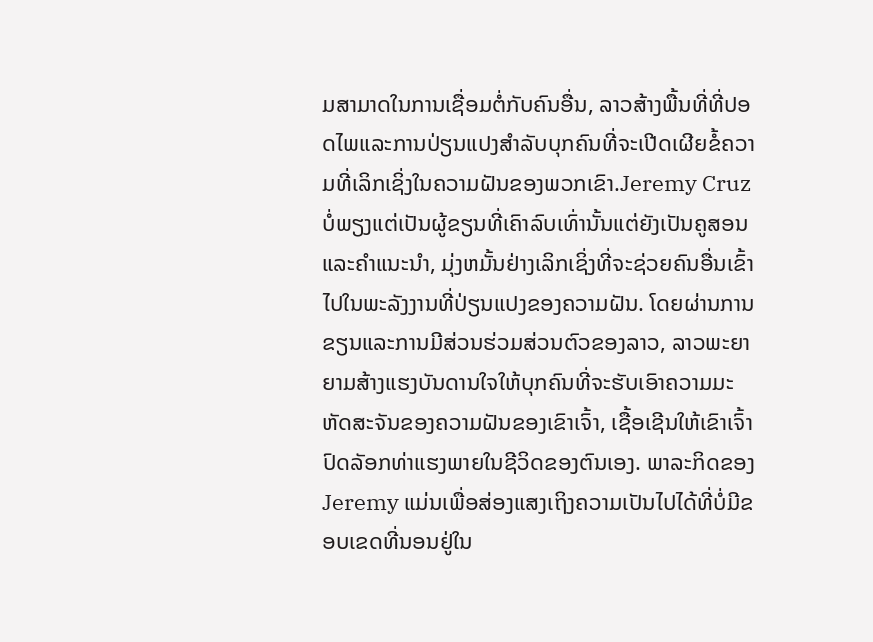ມສາມາດໃນການເຊື່ອມຕໍ່ກັບຄົນອື່ນ, ລາວສ້າງພື້ນທີ່ທີ່ປອດໄພແລະການປ່ຽນແປງສໍາລັບບຸກຄົນທີ່ຈະເປີດເຜີຍຂໍ້ຄວາມທີ່ເລິກເຊິ່ງໃນຄວາມຝັນຂອງພວກເຂົາ.Jeremy Cruz ບໍ່ພຽງແຕ່ເປັນຜູ້ຂຽນທີ່ເຄົາລົບເທົ່ານັ້ນແຕ່ຍັງເປັນຄູສອນແລະຄໍາແນະນໍາ, ມຸ່ງຫມັ້ນຢ່າງເລິກເຊິ່ງທີ່ຈະຊ່ວຍຄົນອື່ນເຂົ້າໄປໃນພະລັງງານທີ່ປ່ຽນແປງຂອງຄວາມຝັນ. ໂດຍຜ່ານການຂຽນແລະການມີສ່ວນຮ່ວມສ່ວນຕົວຂອງລາວ, ລາວພະຍາຍາມສ້າງແຮງບັນດານໃຈໃຫ້ບຸກຄົນທີ່ຈະຮັບເອົາຄວາມມະຫັດສະຈັນຂອງຄວາມຝັນຂອງເຂົາເຈົ້າ, ເຊື້ອເຊີນໃຫ້ເຂົາເຈົ້າປົດລັອກທ່າແຮງພາຍໃນຊີວິດຂອງຕົນເອງ. ພາລະກິດຂອງ Jeremy ແມ່ນເພື່ອສ່ອງແສງເຖິງຄວາມເປັນໄປໄດ້ທີ່ບໍ່ມີຂອບເຂດທີ່ນອນຢູ່ໃນ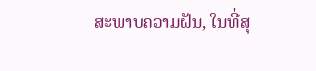ສະພາບຄວາມຝັນ, ໃນທີ່ສຸ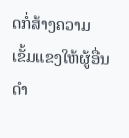ດກໍ່ສ້າງຄວາມເຂັ້ມແຂງໃຫ້ຜູ້ອື່ນດໍາ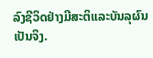ລົງຊີວິດຢ່າງມີສະຕິແລະບັນລຸຜົນເປັນຈິງ.